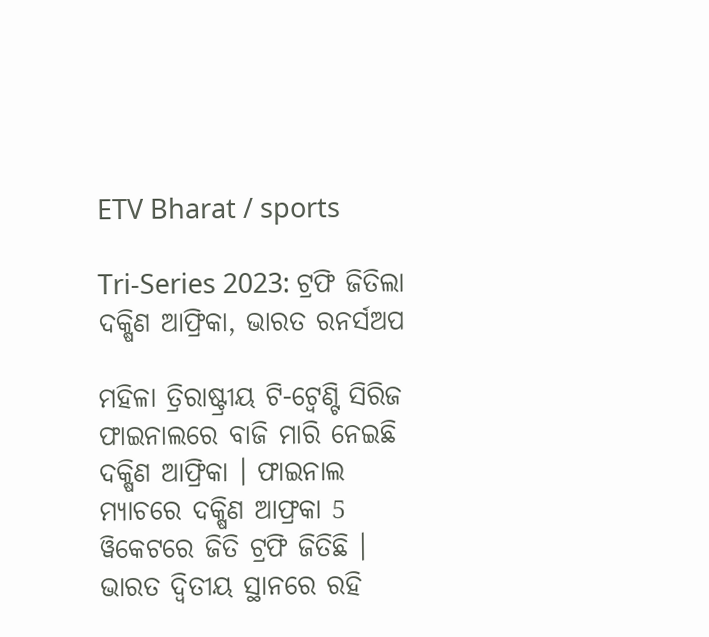ETV Bharat / sports

Tri-Series 2023: ଟ୍ରଫି ଜିତିଲା ଦକ୍ଷିଣ ଆଫ୍ରିକା, ଭାରତ ରନର୍ସଅପ

ମହିଳା ତ୍ରିରାଷ୍ଟ୍ରୀୟ ଟି-ଟ୍ବେଣ୍ଟି ସିରିଜ ଫାଇନାଲରେ ବାଜି ମାରି ନେଇଛି ଦକ୍ଷିଣ ଆଫ୍ରିକା । ଫାଇନାଲ ମ୍ୟାଚରେ ଦକ୍ଷିଣ ଆଫ୍ରକା 5 ୱିକେଟରେ ଜିତି ଟ୍ରଫି ଜିତିଛି । ଭାରତ ଦ୍ବିତୀୟ ସ୍ଥାନରେ ରହି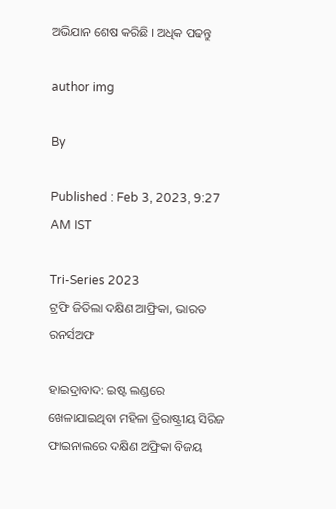ଅଭିଯାନ ଶେଷ କରିଛି । ଅଧିକ ପଢନ୍ତୁ

author img

By

Published : Feb 3, 2023, 9:27 AM IST

Tri-Series 2023
ଟ୍ରଫି ଜିତିଲା ଦକ୍ଷିଣ ଆଫ୍ରିକା, ଭାରତ ରନର୍ସଅଫ

ହାଇଦ୍ରାବାଦ: ଇଷ୍ଟ ଲଣ୍ଡରେ ଖେଳାଯାଇଥିବା ମହିଳା ତ୍ରିରାଷ୍ଟ୍ରୀୟ ସିରିଜ ଫାଇନାଲରେ ଦକ୍ଷିଣ ଅଫ୍ରିକା ବିଜୟ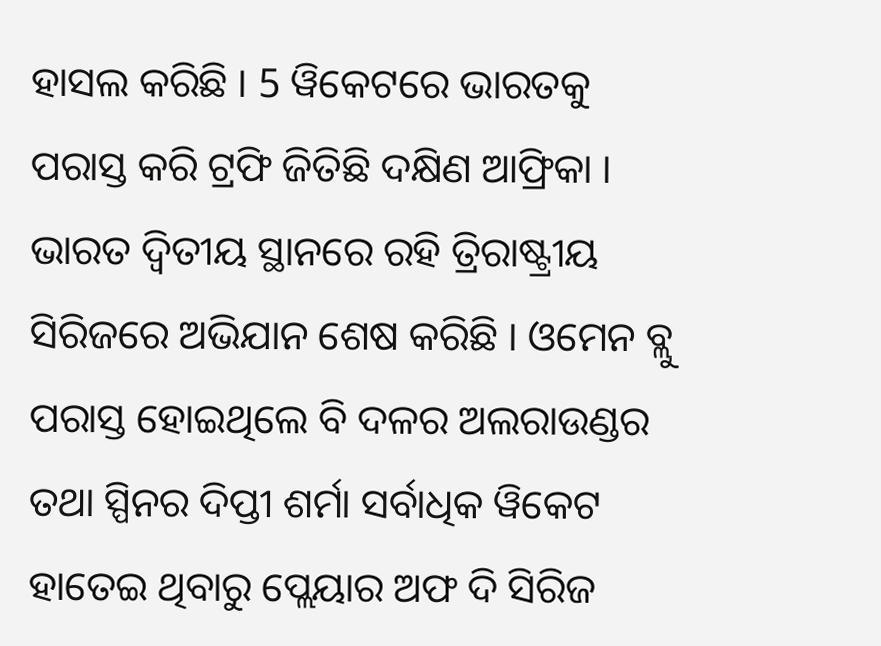ହାସଲ କରିଛି । 5 ୱିକେଟରେ ଭାରତକୁ ପରାସ୍ତ କରି ଟ୍ରଫି ଜିତିଛି ଦକ୍ଷିଣ ଆଫ୍ରିକା । ଭାରତ ଦ୍ବିତୀୟ ସ୍ଥାନରେ ରହି ତ୍ରିରାଷ୍ଟ୍ରୀୟ ସିରିଜରେ ଅଭିଯାନ ଶେଷ କରିଛି । ଓମେନ ବ୍ଲୁ ପରାସ୍ତ ହୋଇଥିଲେ ବି ଦଳର ଅଲରାଉଣ୍ଡର ତଥା ସ୍ପିନର ଦିପ୍ତୀ ଶର୍ମା ସର୍ବାଧିକ ୱିକେଟ ହାତେଇ ଥିବାରୁ ପ୍ଲେୟାର ଅଫ ଦି ସିରିଜ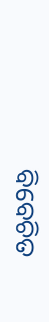ବିବେଚିତ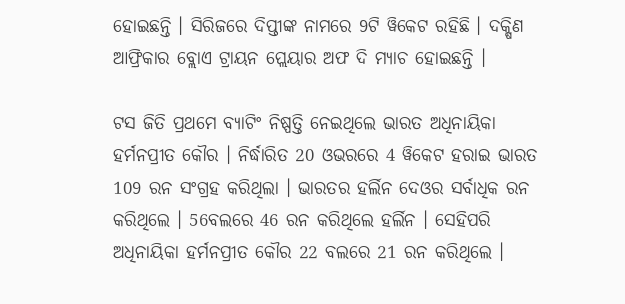ହୋଇଛନ୍ତି । ସିରିଜରେ ଦିପ୍ତୀଙ୍କ ନାମରେ 9ଟି ୱିକେଟ ରହିଛି । ଦକ୍ଷିଣ ଆଫ୍ରିକାର ବ୍ଲୋଏ ଟ୍ରାୟନ ପ୍ଲେୟାର ଅଫ ଦି ମ୍ୟାଚ ହୋଇଛନ୍ତି ।

ଟସ ଜିତି ପ୍ରଥମେ ବ୍ୟାଟିଂ ନିଷ୍ପତ୍ତି ନେଇଥିଲେ ଭାରତ ଅଧିନାୟିକା ହର୍ମନପ୍ରୀତ କୌର । ନିର୍ଦ୍ଧାରିତ 20 ଓଭରରେ 4 ୱିକେଟ ହରାଇ ଭାରତ 109 ରନ ସଂଗ୍ରହ କରିଥିଲା । ଭାରତର ହର୍ଲିନ ଦେଓର ସର୍ବାଧିକ ରନ କରିଥିଲେ । 56ବଲରେ 46 ରନ କରିଥିଲେ ହର୍ଲିନ । ସେହିପରି ଅଧିନାୟିକା ହର୍ମନପ୍ରୀତ କୌର 22 ବଲରେ 21 ରନ କରିଥିଲେ ।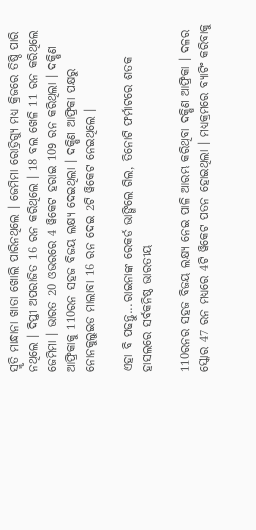ସ୍ମୃତି ମାନ୍ଧାନା ଖାତା ଖୋଲି ପାରିନଥିଲେ । ଜେମିମା ରୋଡ୍ରିଗ୍ୟୁ ମଧ୍ୟ କ୍ରିଜରେ ତିଷ୍ଠି ପାରି ନଥିଲେ । ଦିପ୍ତୀ ଅପରାଜିତ 16 ରନ କରିଥିଲେ । 18 ବଲ ଖେଳି 11 ରନ କରିଥିଲେ ଜେମିମା । ଭାରତ 20 ଓଭରରେ 4 ୱିକେଟ ହରାଇ 109 ରନ କରିଥିଲା । ଦକ୍ଷିଣ ଆଫ୍ରିକାକୁ 110ରନ ସହଜ ବିଜୟ ଲକ୍ଷ୍ୟ ଦେଇଥିଲା । ଦକ୍ଷିଣ ଆଫ୍ରିକା ପକ୍ଷରୁ ନୋନକୁଲୁଇଡ ମାଲାବା 16 ରନ ଦେଇ 2ଟି ୱିକେଟ ନେଇଥିଲେ ।

ଏହା ବି ପଢନ୍ତୁ...ରାଇନାଙ୍କ ରେକର୍ଡ ଭାଙ୍ଗିଲେ ଗିଲ, ତିନୋଟି ଫର୍ମାଟରେ ଶତକ ହାସଲରେ ସର୍ବକନିଷ୍ଠ ଭାରତୀୟ

110ରନର ସହଜ ବିଜୟ ଲକ୍ଷ୍ୟ ନେଇ ପାଳି ଆରମ୍ଭ କରିଥିବା ଦକ୍ଷିଣ ଆଫ୍ରିକା । ଦଳର ସ୍କୋର 47 ରନ ମଧ୍ୟରେ 4ଟି ୱିକେଟ ପତନ ହୋଇଥିଲା । ମଧ୍ୟକ୍ରମରେ ବ୍ୟାଟିଂ କରିବାକୁ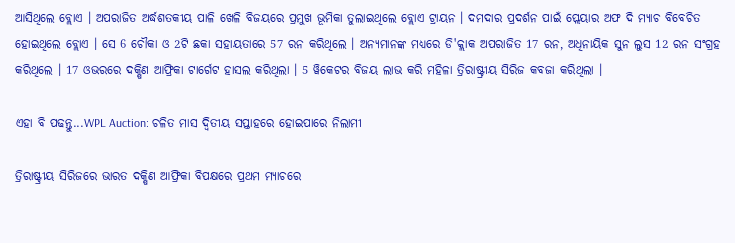ଆସିଥିଲେ ବ୍ଲୋଏ । ଅପରାଜିତ ଅର୍ଦ୍ଧଶତକୀୟ ପାଳି ଖେଳି ବିଜୟରେ ପ୍ରମୁଖ ଭୂମିକା ତୁଲାଇଥିଲେ ବ୍ଲୋଏ ଟ୍ରାୟନ । ଦମଦାର ପ୍ରଦର୍ଶନ ପାଇଁ ପ୍ଲେୟାର ଅଫ ଦି ମ୍ୟାଚ ବିବେଚିତ ହୋଇଥିଲେ ବ୍ଲୋଏ । ସେ 6 ଚୌକା ଓ 2ଟି ଛକା ସହାୟତାରେ 57 ରନ କରିଥିଲେ । ଅନ୍ୟମାନଙ୍କ ମଧ୍ୟରେ ଡି'କ୍ଲାକ ଅପରାଜିତ 17 ରନ, ଅଧିନାୟିକ ସୁନ ଲୁସ 12 ରନ ସଂଗ୍ରହ କରିଥିଲେ । 17 ଓଭରରେ ଦକ୍ଷିଣ ଆଫ୍ରିକା ଟାର୍ଗେଟ ହାସଲ କରିଥିଲା । 5 ୱିକେଟର ବିଜୟ ଲାଭ କରି ମହିଳା ତ୍ରିରାଷ୍ଟ୍ରୀୟ ସିରିଜ କବଜା କରିଥିଲା ।

ଏହା ବି ପଢନ୍ତୁ...WPL Auction: ଚଳିତ ମାସ ଦ୍ବିତୀୟ ସପ୍ତାହରେ ହୋଇପାରେ ନିଲାମୀ

ତ୍ରିରାଷ୍ଟ୍ରୀୟ ସିରିଜରେ ଭାରତ ଦକ୍ଷିଣ ଆଫ୍ରିକା ବିପକ୍ଷରେ ପ୍ରଥମ ମ୍ୟାଚରେ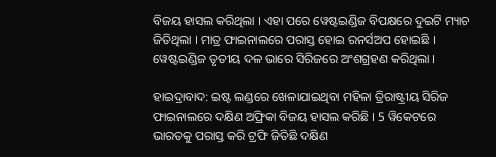ବିଜୟ ହାସଲ କରିଥିଲା । ଏହା ପରେ ୱେଷ୍ଟଇଣ୍ଡିଜ ବିପକ୍ଷରେ ଦୁଇଟି ମ୍ୟାଚ ଜିତିଥିଲା । ମାତ୍ର ଫାଇନାଲରେ ପରାସ୍ତ ହୋଇ ରନର୍ସଅପ ହୋଇଛି । ୱେଷ୍ଟଇଣ୍ଡିଜ ତୃତୀୟ ଦଳ ଭାରେ ସିରିଜରେ ଅଂଶଗ୍ରହଣ କରିଥିଲା ।

ହାଇଦ୍ରାବାଦ: ଇଷ୍ଟ ଲଣ୍ଡରେ ଖେଳାଯାଇଥିବା ମହିଳା ତ୍ରିରାଷ୍ଟ୍ରୀୟ ସିରିଜ ଫାଇନାଲରେ ଦକ୍ଷିଣ ଅଫ୍ରିକା ବିଜୟ ହାସଲ କରିଛି । 5 ୱିକେଟରେ ଭାରତକୁ ପରାସ୍ତ କରି ଟ୍ରଫି ଜିତିଛି ଦକ୍ଷିଣ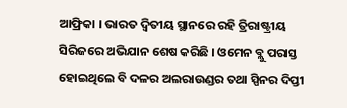ଆଫ୍ରିକା । ଭାରତ ଦ୍ବିତୀୟ ସ୍ଥାନରେ ରହି ତ୍ରିରାଷ୍ଟ୍ରୀୟ ସିରିଜରେ ଅଭିଯାନ ଶେଷ କରିଛି । ଓମେନ ବ୍ଲୁ ପରାସ୍ତ ହୋଇଥିଲେ ବି ଦଳର ଅଲରାଉଣ୍ଡର ତଥା ସ୍ପିନର ଦିପ୍ତୀ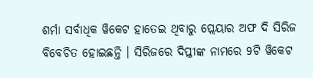ଶର୍ମା ସର୍ବାଧିକ ୱିକେଟ ହାତେଇ ଥିବାରୁ ପ୍ଲେୟାର ଅଫ ଦି ସିରିଜ ବିବେଚିତ ହୋଇଛନ୍ତି । ସିରିଜରେ ଦିପ୍ତୀଙ୍କ ନାମରେ 9ଟି ୱିକେଟ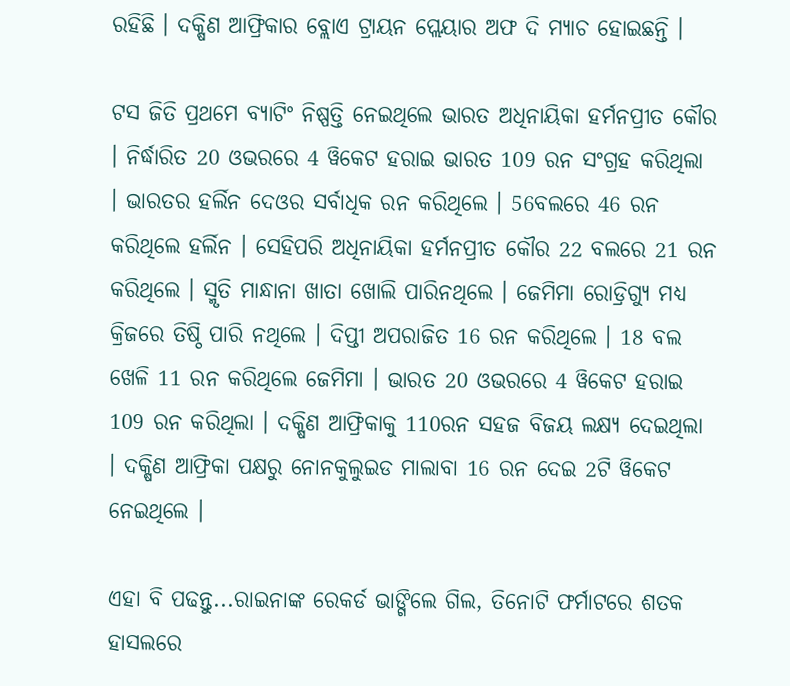ରହିଛି । ଦକ୍ଷିଣ ଆଫ୍ରିକାର ବ୍ଲୋଏ ଟ୍ରାୟନ ପ୍ଲେୟାର ଅଫ ଦି ମ୍ୟାଚ ହୋଇଛନ୍ତି ।

ଟସ ଜିତି ପ୍ରଥମେ ବ୍ୟାଟିଂ ନିଷ୍ପତ୍ତି ନେଇଥିଲେ ଭାରତ ଅଧିନାୟିକା ହର୍ମନପ୍ରୀତ କୌର । ନିର୍ଦ୍ଧାରିତ 20 ଓଭରରେ 4 ୱିକେଟ ହରାଇ ଭାରତ 109 ରନ ସଂଗ୍ରହ କରିଥିଲା । ଭାରତର ହର୍ଲିନ ଦେଓର ସର୍ବାଧିକ ରନ କରିଥିଲେ । 56ବଲରେ 46 ରନ କରିଥିଲେ ହର୍ଲିନ । ସେହିପରି ଅଧିନାୟିକା ହର୍ମନପ୍ରୀତ କୌର 22 ବଲରେ 21 ରନ କରିଥିଲେ । ସ୍ମୃତି ମାନ୍ଧାନା ଖାତା ଖୋଲି ପାରିନଥିଲେ । ଜେମିମା ରୋଡ୍ରିଗ୍ୟୁ ମଧ୍ୟ କ୍ରିଜରେ ତିଷ୍ଠି ପାରି ନଥିଲେ । ଦିପ୍ତୀ ଅପରାଜିତ 16 ରନ କରିଥିଲେ । 18 ବଲ ଖେଳି 11 ରନ କରିଥିଲେ ଜେମିମା । ଭାରତ 20 ଓଭରରେ 4 ୱିକେଟ ହରାଇ 109 ରନ କରିଥିଲା । ଦକ୍ଷିଣ ଆଫ୍ରିକାକୁ 110ରନ ସହଜ ବିଜୟ ଲକ୍ଷ୍ୟ ଦେଇଥିଲା । ଦକ୍ଷିଣ ଆଫ୍ରିକା ପକ୍ଷରୁ ନୋନକୁଲୁଇଡ ମାଲାବା 16 ରନ ଦେଇ 2ଟି ୱିକେଟ ନେଇଥିଲେ ।

ଏହା ବି ପଢନ୍ତୁ...ରାଇନାଙ୍କ ରେକର୍ଡ ଭାଙ୍ଗିଲେ ଗିଲ, ତିନୋଟି ଫର୍ମାଟରେ ଶତକ ହାସଲରେ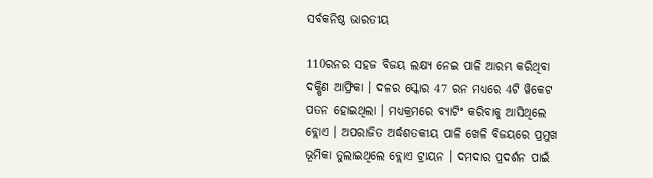ସର୍ବକନିଷ୍ଠ ଭାରତୀୟ

110ରନର ସହଜ ବିଜୟ ଲକ୍ଷ୍ୟ ନେଇ ପାଳି ଆରମ୍ଭ କରିଥିବା ଦକ୍ଷିଣ ଆଫ୍ରିକା । ଦଳର ସ୍କୋର 47 ରନ ମଧ୍ୟରେ 4ଟି ୱିକେଟ ପତନ ହୋଇଥିଲା । ମଧ୍ୟକ୍ରମରେ ବ୍ୟାଟିଂ କରିବାକୁ ଆସିଥିଲେ ବ୍ଲୋଏ । ଅପରାଜିତ ଅର୍ଦ୍ଧଶତକୀୟ ପାଳି ଖେଳି ବିଜୟରେ ପ୍ରମୁଖ ଭୂମିକା ତୁଲାଇଥିଲେ ବ୍ଲୋଏ ଟ୍ରାୟନ । ଦମଦାର ପ୍ରଦର୍ଶନ ପାଇଁ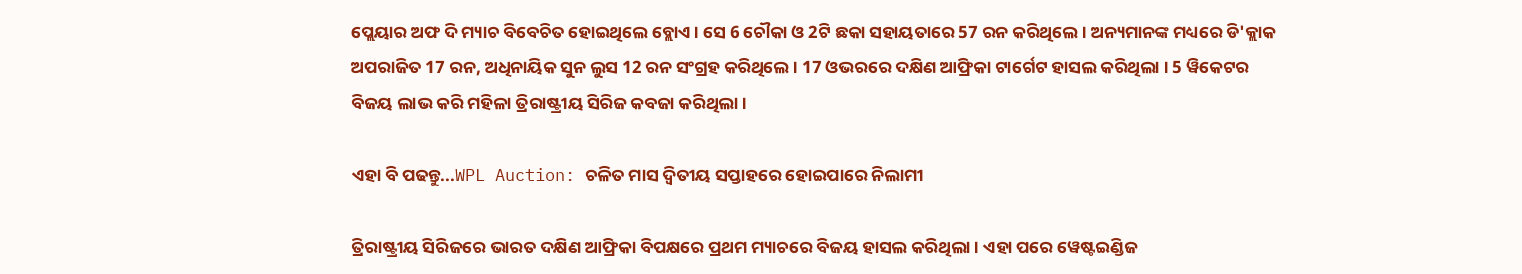ପ୍ଲେୟାର ଅଫ ଦି ମ୍ୟାଚ ବିବେଚିତ ହୋଇଥିଲେ ବ୍ଲୋଏ । ସେ 6 ଚୌକା ଓ 2ଟି ଛକା ସହାୟତାରେ 57 ରନ କରିଥିଲେ । ଅନ୍ୟମାନଙ୍କ ମଧ୍ୟରେ ଡି'କ୍ଲାକ ଅପରାଜିତ 17 ରନ, ଅଧିନାୟିକ ସୁନ ଲୁସ 12 ରନ ସଂଗ୍ରହ କରିଥିଲେ । 17 ଓଭରରେ ଦକ୍ଷିଣ ଆଫ୍ରିକା ଟାର୍ଗେଟ ହାସଲ କରିଥିଲା । 5 ୱିକେଟର ବିଜୟ ଲାଭ କରି ମହିଳା ତ୍ରିରାଷ୍ଟ୍ରୀୟ ସିରିଜ କବଜା କରିଥିଲା ।

ଏହା ବି ପଢନ୍ତୁ...WPL Auction: ଚଳିତ ମାସ ଦ୍ବିତୀୟ ସପ୍ତାହରେ ହୋଇପାରେ ନିଲାମୀ

ତ୍ରିରାଷ୍ଟ୍ରୀୟ ସିରିଜରେ ଭାରତ ଦକ୍ଷିଣ ଆଫ୍ରିକା ବିପକ୍ଷରେ ପ୍ରଥମ ମ୍ୟାଚରେ ବିଜୟ ହାସଲ କରିଥିଲା । ଏହା ପରେ ୱେଷ୍ଟଇଣ୍ଡିଜ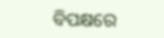ବିପକ୍ଷରେ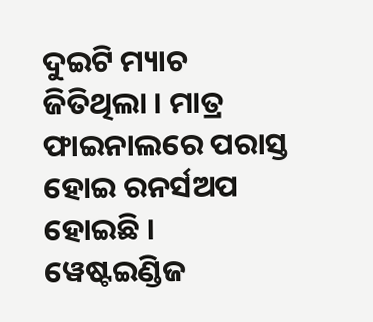ଦୁଇଟି ମ୍ୟାଚ ଜିତିଥିଲା । ମାତ୍ର ଫାଇନାଲରେ ପରାସ୍ତ ହୋଇ ରନର୍ସଅପ ହୋଇଛି । ୱେଷ୍ଟଇଣ୍ଡିଜ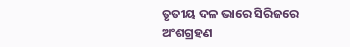ତୃତୀୟ ଦଳ ଭାରେ ସିରିଜରେ ଅଂଶଗ୍ରହଣ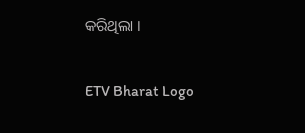କରିଥିଲା ।

ETV Bharat Logo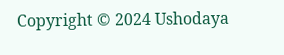Copyright © 2024 Ushodaya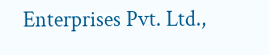Enterprises Pvt. Ltd.,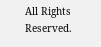All Rights Reserved.